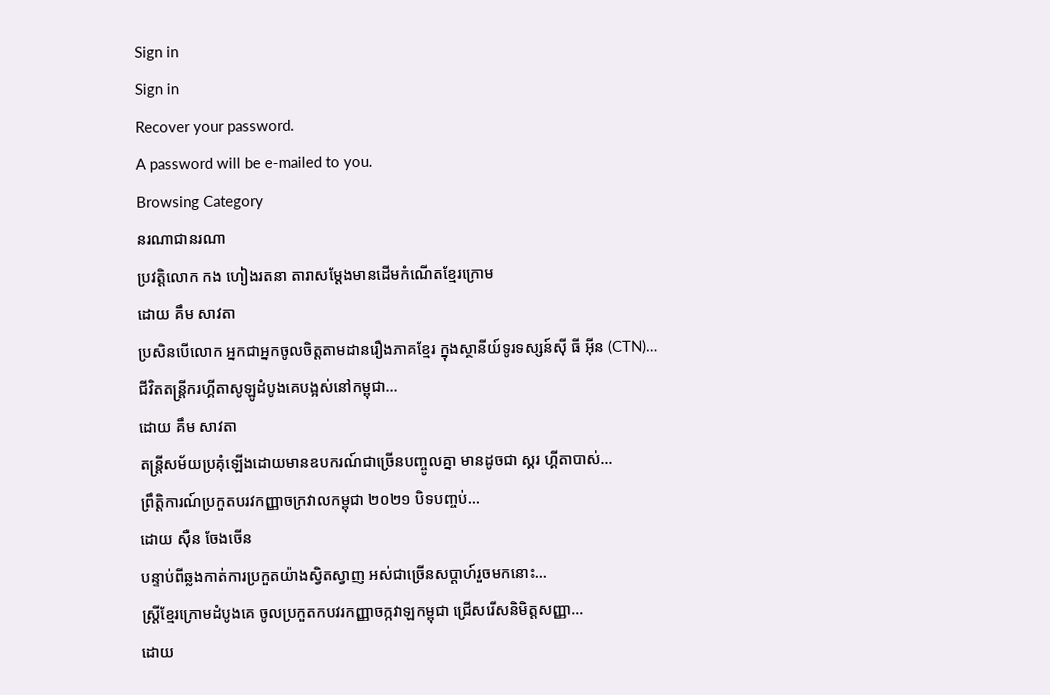Sign in
Sign in
Recover your password.
A password will be e-mailed to you.
Browsing Category
នរណាជានរណា
ប្រវត្តិលោក កង ហៀងរតនា តារាសម្ដែងមានដើមកំណើតខ្មែរក្រោម
ដោយ គឹម សាវតា
ប្រសិនបើលោក អ្នកជាអ្នកចូលចិត្តតាមដានរឿងភាគខ្មែរ ក្នុងស្ថានីយ៍ទូរទស្សន៍ស៊ី ធី អ៊ីន (CTN)…
ជីវិតតន្ត្រីករហ្គីតាសូឡូដំបូងគេបង្អស់នៅកម្ពុជា…
ដោយ គឹម សាវតា
តន្ត្រីសម័យប្រគុំឡើងដោយមានឧបករណ៍ជាច្រើនបញ្ចូលគ្នា មានដូចជា ស្គរ ហ្គីតាបាស់…
ព្រឹត្តិការណ៍ប្រកួតបរវកញ្ញាចក្រវាលកម្ពុជា ២០២១ បិទបញ្ចប់…
ដោយ ស៊ឺន ចែងចើន
បន្ទាប់ពីឆ្លងកាត់ការប្រកួតយ៉ាងស្វិតស្វាញ អស់ជាច្រើនសប្ដាហ៍រួចមកនោះ…
ស្រ្តីខ្មែរក្រោមដំបូងគេ ចូលប្រកួតកបវរកញ្ញាចក្កវាឡកម្ពុជា ជ្រើសរើសនិមិត្តសញ្ញា…
ដោយ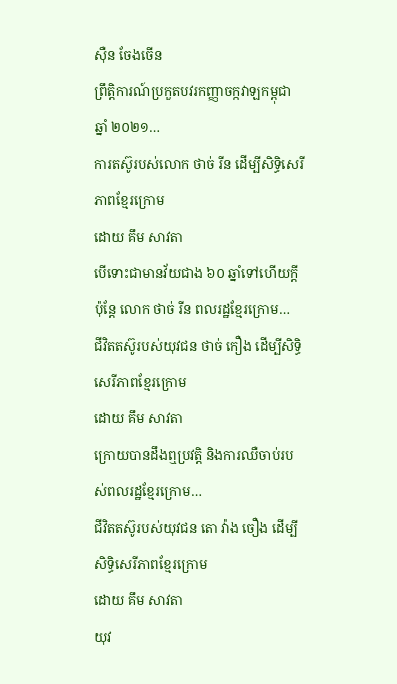ស៊ឺន ចែងចើន
ព្រឹត្តិការណ៍ប្រកួតបវរកញ្ញាចក្កវាឡកម្ពុជា ឆ្នាំ ២០២១…
ការតស៊ូរបស់លោក ថាច់ រីន ដើម្បីសិទ្ធិសេរីភាពខ្មែរក្រោម
ដោយ គឹម សាវតា
បើទោះជាមានវ័យជាង ៦០ ឆ្នាំទៅហើយក្តី ប៉ុន្តែ លោក ថាច់ រីន ពលរដ្ឋខ្មែរក្រោម…
ជីវិតតស៊ូរបស់យុវជន ថាច់ កឿង ដើម្បីសិទ្ធិសេរីភាពខ្មែរក្រោម
ដោយ គឹម សាវតា
ក្រោយបានដឹងឮប្រវត្តិ និងការឈឺចាប់របស់ពលរដ្ឋខ្មែរក្រោម…
ជីវិតតស៊ូរបស់យុវជន តោ វ៉ាង ចឿង ដើម្បីសិទ្ធិសេរីភាពខ្មែរក្រោម
ដោយ គឹម សាវតា
យុវ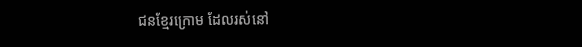ជនខ្មែរក្រោម ដែលរស់នៅ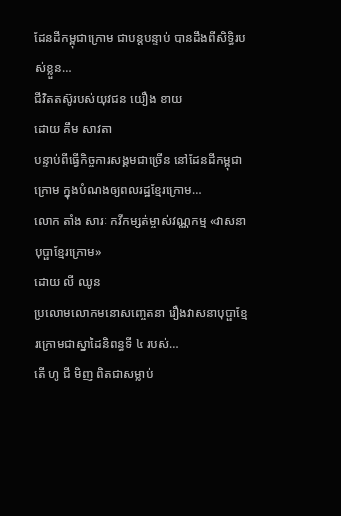ដែនដីកម្ពុជាក្រោម ជាបន្តបន្ទាប់ បានដឹងពីសិទ្ធិរបស់ខ្លួន…
ជីវិតតស៊ូរបស់យុវជន យឿង ខាយ
ដោយ គឹម សាវតា
បន្ទាប់ពីធ្វើកិច្ចការសង្គមជាច្រើន នៅដែនដីកម្ពុជាក្រោម ក្នុងបំណងឲ្យពលរដ្ឋខ្មែរក្រោម…
លោក តាំង សារៈ កវីកម្សត់ម្ចាស់វណ្ណកម្ម «វាសនាបុប្ផាខ្មែរក្រោម»
ដោយ លី ឈូន
ប្រលោមលោកមនោសញ្ចេតនា រឿងវាសនាបុប្ផាខ្មែរក្រោមជាស្នាដៃនិពន្ធទី ៤ របស់…
តើ ហូ ជី មិញ ពិតជាសម្លាប់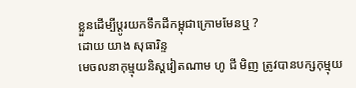ខ្លួនដើម្បីប្តូរយកទឹកដីកម្ពុជាក្រោមមែនឬ ?
ដោយ យាង សុធារិន្ទ
មេចលនាកុម្មុយនិស្តវៀតណាម ហូ ជី មិញ ត្រូវបានបក្សកុម្មុយ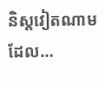និស្តវៀតណាមដែល…